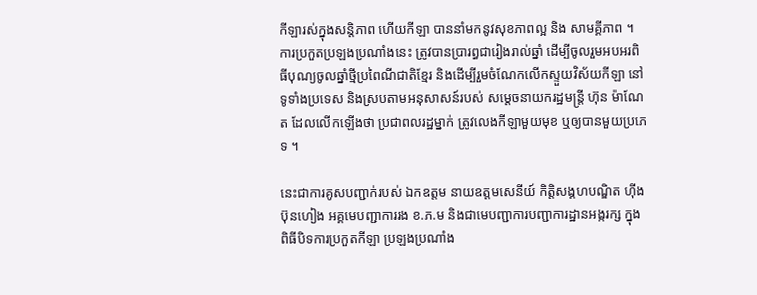កីឡារស់ក្នុងសន្តិភាព ហើយកីឡា បាននាំមកនូវសុខភាពល្អ និង សាមគ្គីភាព ។ ការប្រកួតប្រឡងប្រណាំងនេះ ត្រូវបានប្រារព្ធជារៀងរាល់ឆ្នាំ ដើម្បីចូលរួមអបអរពិធីបុណ្យចូលឆ្នាំថ្មីប្រពៃណីជាតិខ្មែរ និងដើម្បីរួមចំណែកលើកស្ទួយវិស័យកីឡា នៅទូទាំងប្រទេស និងស្របតាមអនុសាសន៍របស់ សម្តេចនាយករដ្ឋមន្ត្រី ហ៊ុន ម៉ាណែត ដែលលើកឡើងថា ប្រជាពលរដ្ឋម្នាក់ ត្រូវលេងកីឡាមួយមុខ ឬឲ្យបានមួយប្រភេទ ។

នេះជាការគូសបញ្ជាក់របស់ ឯកឧត្តម នាយឧត្តមសេនីយ៍ កិតិ្តសង្គហបណ្ឌិត ហ៊ីង ប៊ុនហៀង អគ្គមេបញ្ជាការរង ខ.ភ.ម និងជាមេបញ្ជាការបញ្ជាការដ្ឋានអង្ករក្ស ក្នុងពិធីបិទការប្រកួតកីឡា ប្រឡងប្រណាំង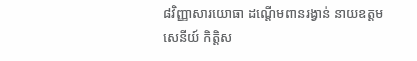៨វិញ្ញាសារយោធា ដណ្តើមពានរង្វាន់ នាយឧត្តមសេនីយ៍ កិតិ្តស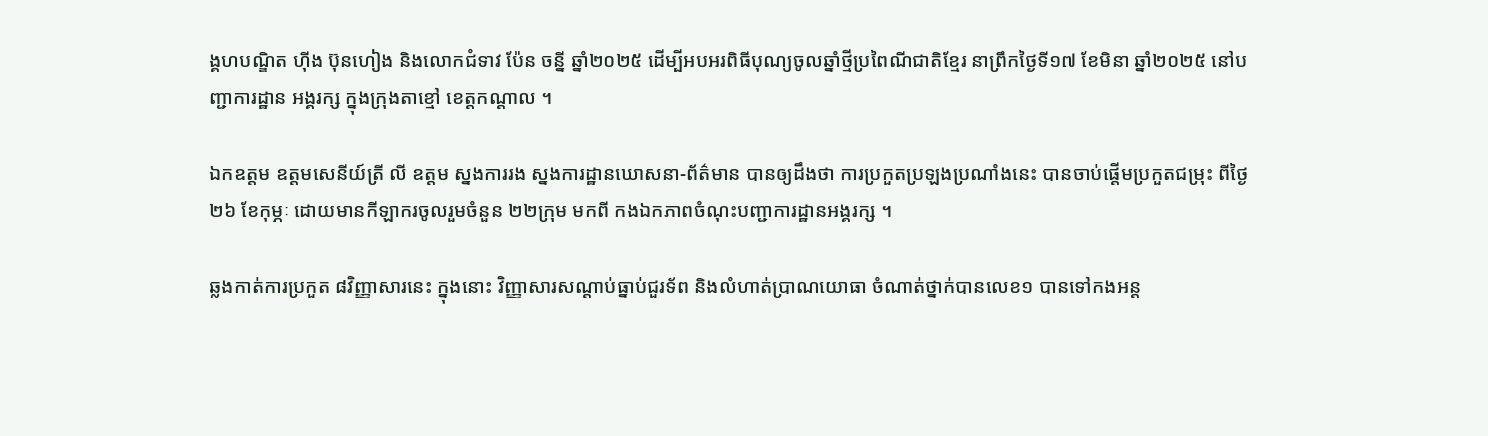ង្គហបណ្ឌិត ហ៊ីង ប៊ុនហៀង និងលោកជំទាវ ប៉ែន ចន្នី ឆ្នាំ២០២៥ ដើម្បីអបអរពិធីបុណ្យចូលឆ្នាំថ្មីប្រពៃណីជាតិខ្មែរ នាព្រឹកថ្ងៃទី១៧ ខែមិនា ឆ្នាំ២០២៥ នៅបញ្ជាការដ្ឋាន អង្គរក្ស ក្នុងក្រុងតាខ្មៅ ខេត្តកណ្តាល ។

ឯកឧត្តម ឧត្តមសេនីយ៍ត្រី លី ឧត្តម ស្នងការរង ស្នងការដ្ឋានឃោសនា-ព័ត៌មាន បានឲ្យដឹងថា ការប្រកួតប្រឡងប្រណាំងនេះ បានចាប់ផ្ដើមប្រកួតជម្រុះ ពីថ្ងៃ២៦ ខែកុម្ភៈ ដោយមានកីឡាករចូលរួមចំនួន ២២ក្រុម មកពី កងឯកភាពចំណុះបញ្ជាការដ្ឋានអង្គរក្ស ។

ឆ្លងកាត់ការប្រកួត ៨វិញ្ញាសារនេះ ក្នុងនោះ វិញ្ញាសារសណ្តាប់ធ្នាប់ជួរទ័ព និងលំហាត់ប្រាណយោធា ចំណាត់ថ្នាក់បានលេខ១ បានទៅកងអន្ត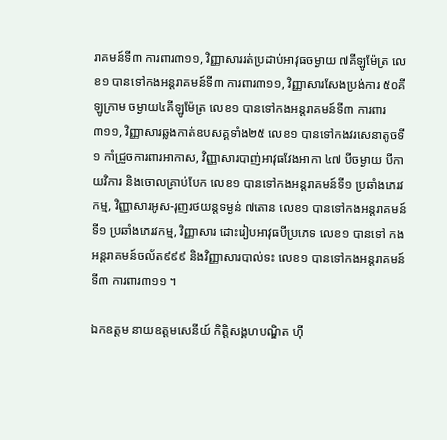រាគមន៍ទី៣ ការពារ៣១១, វិញ្ញាសាររត់ប្រដាប់អាវុធចម្ងាយ ៧គីឡូម៉ែត្រ លេខ១ បានទៅកងអន្តរាគមន៍ទី៣ ការពារ៣១១, វិញ្ញាសារសែងប្រង់ការ ៥០គីឡូក្រាម ចម្ងាយ៤គីឡូម៉ែត្រ លេខ១ បានទៅកងអន្តរាគមន៍ទី៣ ការពារ៣១១, វិញ្ញាសារឆ្លងកាត់ឧបសគ្គទាំង២៥ លេខ១ បានទៅកងវរសេនាតូចទី១ កាំជ្រួចការពារអាកាស, វិញ្ញាសារបាញ់អាវុធវែងអាកា ៤៧ បីចម្ងាយ បីកាយវិការ និងចោលគ្រាប់បែក លេខ១ បានទៅកងអន្តរាគមន៍ទី១ ប្រឆាំងភេរវកម្ម, វិញ្ញាសារអូស-រុញរថយន្តទម្ងន់ ៧តោន លេខ១ បានទៅកងអន្តរាគមន៍ទី១ ប្រឆាំងភេរវកម្ម, វិញ្ញាសារ ដោះរៀបអាវុធបីប្រភេទ លេខ១ បានទៅ កងអន្តរាគមន៍ចល័ត៩៩៩ និងវិញ្ញាសារបាល់ទះ លេខ១ បានទៅកងអន្តរាគមន៍ទី៣ ការពារ៣១១ ។

ឯកឧត្តម នាយឧត្តមសេនីយ៍ កិតិ្តសង្គហបណ្ឌិត ហ៊ី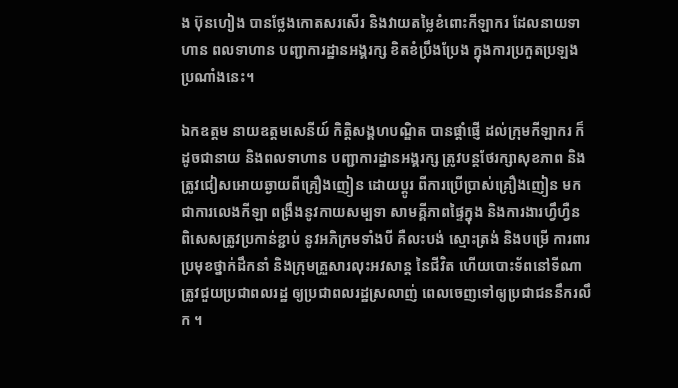ង ប៊ុនហៀង បានថ្លែងកោតសរសើរ និងវាយតម្លៃខំពោះកីឡាករ ដែលនាយទាហាន ពលទាហាន បញ្ជាការដ្ឋានអង្គរក្ស ខិតខំប្រឹងប្រែង ក្នុងការប្រកួតប្រឡងប្រណាំងនេះ។

ឯកឧត្តម នាយឧត្តមសេនីយ៍ កិត្តិសង្គហបណ្ឌិត បានផ្តាំផ្ញើ ដល់ក្រុមកីឡាករ ក៏ដូចជានាយ និងពលទាហាន បញ្ជាការដ្ឋានអង្គរក្ស ត្រូវបន្តថែរក្សាសុខភាព និងត្រូវជៀសអោយឆ្ងាយពីគ្រឿងញៀន ដោយប្តូរ ពីការប្រើប្រាស់គ្រឿងញៀន មកជាការលេងកីឡា ពង្រឹងនូវកាយសម្បទា សាមគ្គីភាពផ្ទៃក្នុង និងការងារហ្វឹហ្វឺន ពិសេសត្រូវប្រកាន់ខ្ជាប់ នូវអភិក្រមទាំងបី គឺលះបង់ ស្មោះត្រង់ និងបម្រើ ការពារប្រមុខថ្នាក់ដឹកនាំ និងក្រុមគ្រួសារលុះអវសាន្ត នៃជីវិត ហើយបោះទ័ពនៅទីណា ត្រូវជួយប្រជាពលរដ្ឋ ឲ្យប្រជាពលរដ្ឋស្រលាញ់ ពេលចេញទៅឲ្យប្រជាជននឹករលឹក ។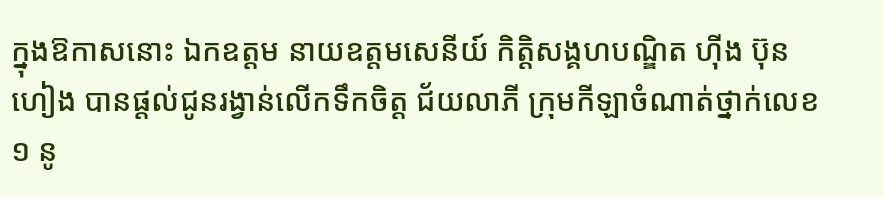ក្នុងឱកាសនោះ ឯកឧត្តម នាយឧត្តមសេនីយ៍ កិតិ្តសង្គហបណ្ឌិត ហ៊ីង ប៊ុនហៀង បានផ្តល់ជូនរង្វាន់លើកទឹកចិត្ត ជ័យលាភី ក្រុមកីឡាចំណាត់ថ្នាក់លេខ១ នូ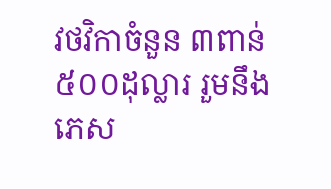វថវិកាចំនួន ៣ពាន់ ៥០០ដុល្លារ រួមនឹងភេស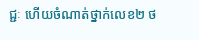ជ្ជៈ ហើយចំណាត់ថ្នាក់លេខ២ ថ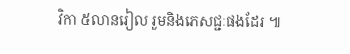វិកា ៥លានរៀល រួមនិងភេសជ្ជៈផងដែរ ៕